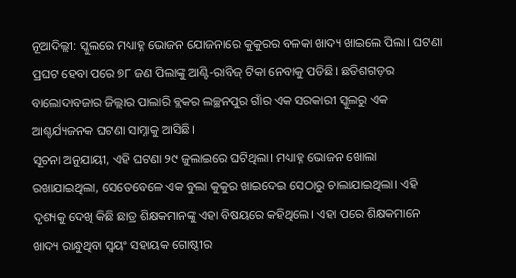ନୂଆଦିଲ୍ଲୀ: ସ୍କୁଲରେ ମଧ୍ୟାହ୍ନ ଭୋଜନ ଯୋଜନାରେ କୁକୁରର ବଳକା ଖାଦ୍ୟ ଖାଇଲେ ପିଲା। ଘଟଣା ପ୍ରଘଟ ହେବା ପରେ ୭୮ ଜଣ ପିଲାଙ୍କୁ ଆଣ୍ଟି-ରାବିଜ୍ ଟିକା ନେବାକୁ ପଡିଛି। ଛତିଶଗଡ଼ର ବାଲୋଦାବଜାର ଜିଲ୍ଲାର ପାଲାରି ବ୍ଲକର ଲଚ୍ଛନପୁର ଗାଁର ଏକ ସରକାରୀ ସ୍କୁଲରୁ ଏକ ଆଶ୍ଚର୍ଯ୍ୟଜନକ ଘଟଣା ସାମ୍ନାକୁ ଆସିଛି।
ସୂଚନା ଅନୁଯାୟୀ, ଏହି ଘଟଣା ୨୯ ଜୁଲାଇରେ ଘଟିଥିଲା। ମଧ୍ୟାହ୍ନ ଭୋଜନ ଖୋଲା ରଖାଯାଇଥିଲା, ସେତେବେଳେ ଏକ ବୁଲା କୁକୁର ଖାଇଦେଇ ସେଠାରୁ ଚାଲାଯାଇଥିଲା। ଏହି ଦୃଶ୍ୟକୁ ଦେଖି କିଛି ଛାତ୍ର ଶିକ୍ଷକମାନଙ୍କୁ ଏହା ବିଷୟରେ କହିଥିଲେ। ଏହା ପରେ ଶିକ୍ଷକମାନେ ଖାଦ୍ୟ ରାନ୍ଧୁଥିବା ସ୍ୱୟଂ ସହାୟକ ଗୋଷ୍ଠୀର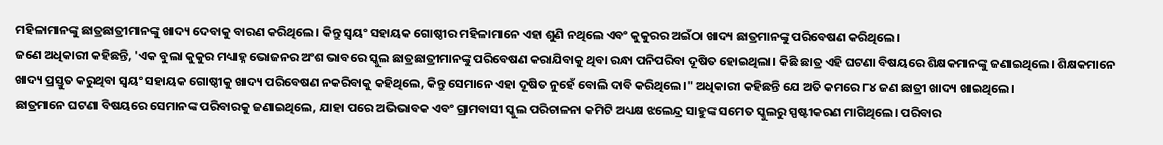ମହିଳାମାନଙ୍କୁ ଛାତ୍ରଛାତ୍ରୀମାନଙ୍କୁ ଖାଦ୍ୟ ଦେବାକୁ ବାରଣ କରିଥିଲେ। କିନ୍ତୁ ସ୍ୱୟଂ ସହାୟକ ଗୋଷ୍ଠୀର ମହିଳାମାନେ ଏହା ଶୁଣି ନଥିଲେ ଏବଂ କୁକୁରର ଅଇଁଠା ଖାଦ୍ୟ ଛାତ୍ରମାନଙ୍କୁ ପରିବେଷଣ କରିଥିଲେ।
ଜଣେ ଅଧିକାରୀ କହିଛନ୍ତି, 'ଏକ ବୁଲା କୁକୁର ମଧ୍ୟାହ୍ନ ଭୋଜନର ଅଂଶ ଭାବରେ ସ୍କୁଲ ଛାତ୍ରଛାତ୍ରୀମାନଙ୍କୁ ପରିବେଷଣ କରାଯିବାକୁ ଥିବା ରନ୍ଧା ପନିପରିବା ଦୂଷିତ ହୋଇଥିଲା। କିଛି ଛାତ୍ର ଏହି ଘଟଣା ବିଷୟରେ ଶିକ୍ଷକମାନଙ୍କୁ ଜଣାଇଥିଲେ। ଶିକ୍ଷକମାନେ ଖାଦ୍ୟ ପ୍ରସ୍ତୁତ କରୁଥିବା ସ୍ୱୟଂ ସହାୟକ ଗୋଷ୍ଠୀକୁ ଖାଦ୍ୟ ପରିବେଷଣ ନକରିବାକୁ କହିଥିଲେ, କିନ୍ତୁ ସେମାନେ ଏହା ଦୂଷିତ ନୁହେଁ ବୋଲି ଦାବି କରିଥିଲେ।" ଅଧିକାରୀ କହିଛନ୍ତି ଯେ ଅତି କମରେ ୮୪ ଜଣ ଛାତ୍ରୀ ଖାଦ୍ୟ ଖାଇଥିଲେ।
ଛାତ୍ରମାନେ ଘଟଣା ବିଷୟରେ ସେମାନଙ୍କ ପରିବାରକୁ ଜଣାଇଥିଲେ, ଯାହା ପରେ ଅଭିଭାବକ ଏବଂ ଗ୍ରାମବାସୀ ସ୍କୁଲ ପରିଚାଳନା କମିଟି ଅଧ୍ୟକ୍ଷ ଝଲେନ୍ଦ୍ର ସାହୁଙ୍କ ସମେତ ସ୍କୁଲରୁ ସ୍ପଷ୍ଟୀକରଣ ମାଗିଥିଲେ। ପରିବାର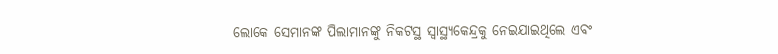ଲୋକେ ସେମାନଙ୍କ ପିଲାମାନଙ୍କୁ ନିକଟସ୍ଥ ସ୍ୱାସ୍ଥ୍ୟକେନ୍ଦ୍ରକୁ ନେଇଯାଇଥିଲେ ଏବଂ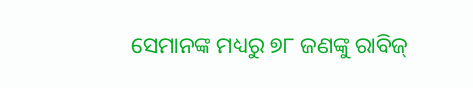ସେମାନଙ୍କ ମଧ୍ୟରୁ ୭୮ ଜଣଙ୍କୁ ରାବିଜ୍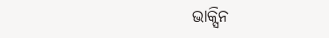ଭାକ୍ସିନ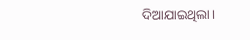ଦିଆଯାଇଥିଲା।